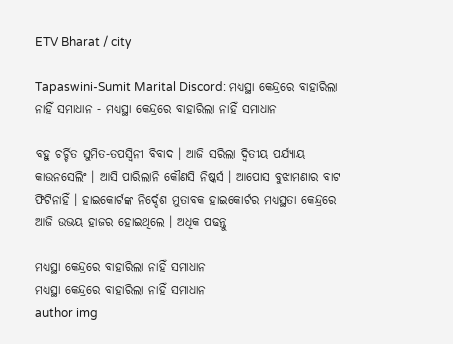ETV Bharat / city

Tapaswini-Sumit Marital Discord: ମଧ୍ୟସ୍ଥା କେନ୍ଦ୍ରରେ ବାହାରିଲା ନାହିଁ ସମାଧାନ - ମଧ୍ୟସ୍ଥା କେନ୍ଦ୍ରରେ ବାହାରିଲା ନାହିଁ ସମାଧାନ

ବହୁ ଚର୍ଚ୍ଚିତ ସୁମିତ-ତପସ୍ବିନୀ ବିବାଦ । ଆଜି ସରିଲା ଦ୍ବିତୀୟ ପର୍ଯ୍ୟାୟ କାଉନସେଲିଂ । ଆସି ପାରିଲାନି କୌଣସି ନିଷ୍କର୍ସ । ଆପୋସ ବୁଝାମଣାର ବାଟ ଫିଟିନାହିଁ । ହାଇକୋର୍ଟଙ୍କ ନିର୍ଦ୍ଦେଶ ମୁତାବକ ହାଇକୋର୍ଟର ମଧ୍ୟସ୍ଥତା କେନ୍ଦ୍ରରେ ଆଜି ଉଭୟ ହାଜର ହୋଇଥିଲେ । ଅଧିକ ପଢନ୍ତୁ

ମଧ୍ୟସ୍ଥା କେନ୍ଦ୍ରରେ ବାହାରିଲା ନାହିଁ ସମାଧାନ
ମଧ୍ୟସ୍ଥା କେନ୍ଦ୍ରରେ ବାହାରିଲା ନାହିଁ ସମାଧାନ
author img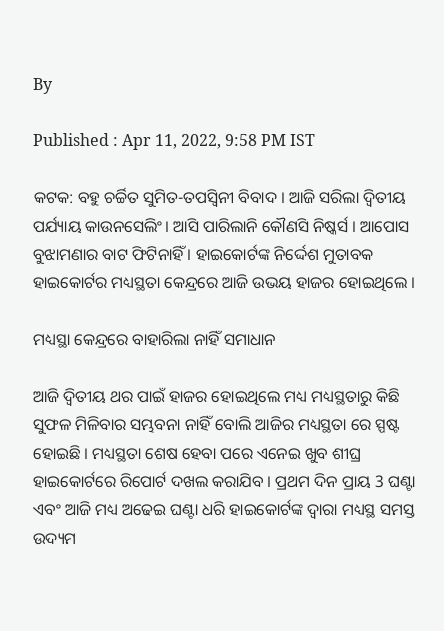By

Published : Apr 11, 2022, 9:58 PM IST

କଟକ: ବହୁ ଚର୍ଚ୍ଚିତ ସୁମିତ-ତପସ୍ବିନୀ ବିବାଦ । ଆଜି ସରିଲା ଦ୍ବିତୀୟ ପର୍ଯ୍ୟାୟ କାଉନସେଲିଂ। ଆସି ପାରିଲାନି କୌଣସି ନିଷ୍କର୍ସ । ଆପୋସ ବୁଝାମଣାର ବାଟ ଫିଟିନାହିଁ । ହାଇକୋର୍ଟଙ୍କ ନିର୍ଦ୍ଦେଶ ମୁତାବକ ହାଇକୋର୍ଟର ମଧ୍ୟସ୍ଥତା କେନ୍ଦ୍ରରେ ଆଜି ଉଭୟ ହାଜର ହୋଇଥିଲେ ।

ମଧ୍ୟସ୍ଥା କେନ୍ଦ୍ରରେ ବାହାରିଲା ନାହିଁ ସମାଧାନ

ଆଜି ଦ୍ବିତୀୟ ଥର ପାଇଁ ହାଜର ହୋଇଥିଲେ ମଧ୍ୟ ମଧ୍ୟସ୍ଥତାରୁ କିଛି ସୁଫଳ ମିଳିବାର ସମ୍ଭବନା ନାହିଁ ବୋଲି ଆଜିର ମଧ୍ୟସ୍ଥତା ରେ ସ୍ପଷ୍ଟ ହୋଇଛି । ମଧ୍ୟସ୍ଥତା ଶେଷ ହେବା ପରେ ଏନେଇ ଖୁବ ଶୀଘ୍ର ହାଇକୋର୍ଟରେ ରିପୋର୍ଟ ଦଖଲ କରାଯିବ । ପ୍ରଥମ ଦିନ ପ୍ରାୟ 3 ଘଣ୍ଟା ଏବଂ ଆଜି ମଧ୍ୟ ଅଢେଇ ଘଣ୍ଟା ଧରି ହାଇକୋର୍ଟଙ୍କ ଦ୍ଵାରା ମଧ୍ୟସ୍ଥ ସମସ୍ତ ଉଦ୍ୟମ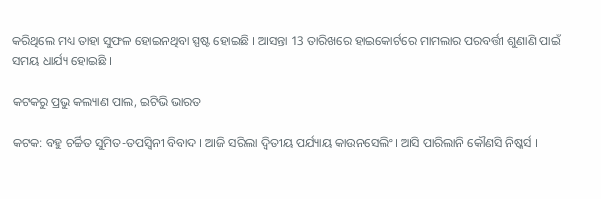କରିଥିଲେ ମଧ୍ୟ ତାହା ସୁଫଳ ହୋଇନଥିବା ସ୍ପଷ୍ଟ ହୋଇଛି । ଆସନ୍ତା 13 ତାରିଖରେ ହାଇକୋର୍ଟରେ ମାମଲାର ପରବର୍ତ୍ତୀ ଶୁଣାଣି ପାଇଁ ସମୟ ଧାର୍ଯ୍ୟ ହୋଇଛି ।

କଟକରୁ ପ୍ରଭୁ କଲ୍ୟାଣ ପାଲ, ଇଟିଭି ଭାରତ

କଟକ: ବହୁ ଚର୍ଚ୍ଚିତ ସୁମିତ-ତପସ୍ବିନୀ ବିବାଦ । ଆଜି ସରିଲା ଦ୍ବିତୀୟ ପର୍ଯ୍ୟାୟ କାଉନସେଲିଂ। ଆସି ପାରିଲାନି କୌଣସି ନିଷ୍କର୍ସ ।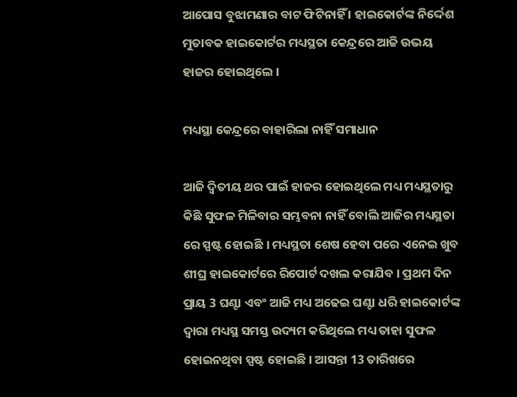ଆପୋସ ବୁଝାମଣାର ବାଟ ଫିଟିନାହିଁ । ହାଇକୋର୍ଟଙ୍କ ନିର୍ଦ୍ଦେଶ ମୁତାବକ ହାଇକୋର୍ଟର ମଧ୍ୟସ୍ଥତା କେନ୍ଦ୍ରରେ ଆଜି ଉଭୟ ହାଜର ହୋଇଥିଲେ ।

ମଧ୍ୟସ୍ଥା କେନ୍ଦ୍ରରେ ବାହାରିଲା ନାହିଁ ସମାଧାନ

ଆଜି ଦ୍ବିତୀୟ ଥର ପାଇଁ ହାଜର ହୋଇଥିଲେ ମଧ୍ୟ ମଧ୍ୟସ୍ଥତାରୁ କିଛି ସୁଫଳ ମିଳିବାର ସମ୍ଭବନା ନାହିଁ ବୋଲି ଆଜିର ମଧ୍ୟସ୍ଥତା ରେ ସ୍ପଷ୍ଟ ହୋଇଛି । ମଧ୍ୟସ୍ଥତା ଶେଷ ହେବା ପରେ ଏନେଇ ଖୁବ ଶୀଘ୍ର ହାଇକୋର୍ଟରେ ରିପୋର୍ଟ ଦଖଲ କରାଯିବ । ପ୍ରଥମ ଦିନ ପ୍ରାୟ 3 ଘଣ୍ଟା ଏବଂ ଆଜି ମଧ୍ୟ ଅଢେଇ ଘଣ୍ଟା ଧରି ହାଇକୋର୍ଟଙ୍କ ଦ୍ଵାରା ମଧ୍ୟସ୍ଥ ସମସ୍ତ ଉଦ୍ୟମ କରିଥିଲେ ମଧ୍ୟ ତାହା ସୁଫଳ ହୋଇନଥିବା ସ୍ପଷ୍ଟ ହୋଇଛି । ଆସନ୍ତା 13 ତାରିଖରେ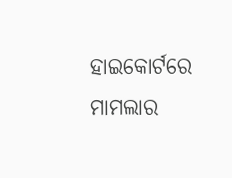ହାଇକୋର୍ଟରେ ମାମଲାର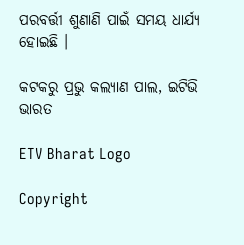ପରବର୍ତ୍ତୀ ଶୁଣାଣି ପାଇଁ ସମୟ ଧାର୍ଯ୍ୟ ହୋଇଛି ।

କଟକରୁ ପ୍ରଭୁ କଲ୍ୟାଣ ପାଲ, ଇଟିଭି ଭାରତ

ETV Bharat Logo

Copyright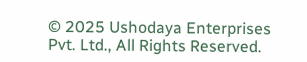© 2025 Ushodaya Enterprises Pvt. Ltd., All Rights Reserved.